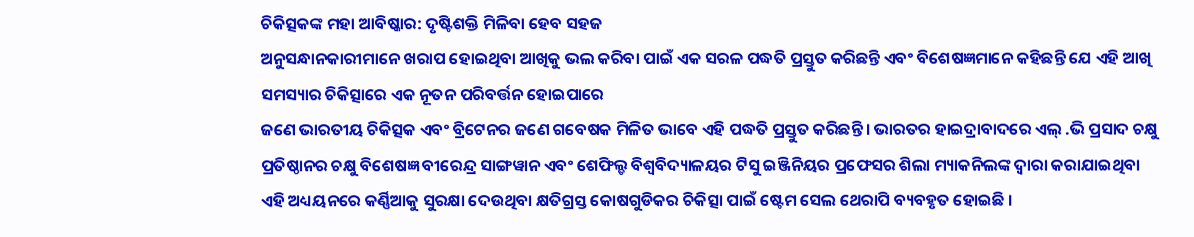ଚିକିତ୍ସକଙ୍କ ମହା ଆବିଷ୍କାର: ଦୃଷ୍ଟିଶକ୍ତି ମିଳିବା ହେବ ସହଜ
ଅନୁସନ୍ଧାନକାରୀମାନେ ଖରାପ ହୋଇଥିବା ଆଖିକୁ ଭଲ କରିବା ପାଇଁ ଏକ ସରଳ ପଦ୍ଧତି ପ୍ରସ୍ତୁତ କରିଛନ୍ତି ଏବଂ ବିଶେଷଜ୍ଞମାନେ କହିଛନ୍ତି ଯେ ଏହି ଆଖି ସମସ୍ୟାର ଚିକିତ୍ସାରେ ଏକ ନୂତନ ପରିବର୍ତ୍ତନ ହୋଇପାରେ
ଜଣେ ଭାରତୀୟ ଚିକିତ୍ସକ ଏବଂ ବ୍ରିଟେନର ଜଣେ ଗବେଷକ ମିଳିତ ଭାବେ ଏହି ପଦ୍ଧତି ପ୍ରସ୍ତୁତ କରିଛନ୍ତି । ଭାରତର ହାଇଦ୍ରାବାଦରେ ଏଲ୍ .ଭି ପ୍ରସାଦ ଚକ୍ଷୁ ପ୍ରତିଷ୍ଠାନର ଚକ୍ଷୁ ବିଶେଷଜ୍ଞ ବୀରେନ୍ଦ୍ର ସାଙ୍ଗୱାନ ଏବଂ ଶେଫିଲ୍ଡ ବିଶ୍ୱବିଦ୍ୟାଳୟର ଟିସୁ ଇଞ୍ଜିନିୟର ପ୍ରଫେସର ଶିଲା ମ୍ୟାକନିଲଙ୍କ ଦ୍ୱାରା କରାଯାଇଥିବା ଏହି ଅଧ୍ୟୟନରେ କର୍ଣ୍ଣିଆକୁ ସୁରକ୍ଷା ଦେଉଥିବା କ୍ଷତିଗ୍ରସ୍ତ କୋଷଗୁଡିକର ଚିକିତ୍ସା ପାଇଁ ଷ୍ଟେମ ସେଲ ଥେରାପି ବ୍ୟବହୃତ ହୋଇଛି ।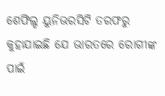ଶେଫିଲ୍ଡ ୟୁନିଭରସିଟି ତରଫରୁ କୁହାଯାଇଛି ଯେ ଭାରତରେ ରୋଗୀଙ୍କ ପାଇଁ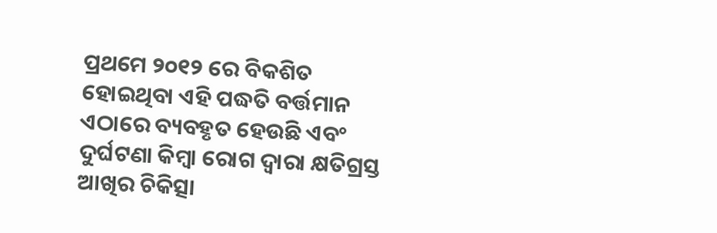ପ୍ରଥମେ ୨୦୧୨ ରେ ବିକଶିତ ହୋଇଥିବା ଏହି ପଦ୍ଧତି ବର୍ତ୍ତମାନ ଏଠାରେ ବ୍ୟବହୃତ ହେଉଛି ଏବଂ ଦୁର୍ଘଟଣା କିମ୍ବା ରୋଗ ଦ୍ୱାରା କ୍ଷତିଗ୍ରସ୍ତ ଆଖିର ଚିକିତ୍ସା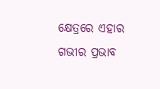କ୍ଷେତ୍ରରେ ଏହାର ଗଭୀର ପ୍ରଭାବ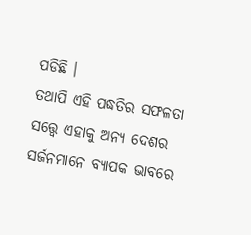ପଡିଛି ।
ତଥାପି ଏହି ପଦ୍ଧତିର ସଫଳତା ସତ୍ତ୍ୱେ ଏହାକୁ ଅନ୍ୟ ଦେଶର ସର୍ଜନମାନେ ବ୍ୟାପକ ଭାବରେ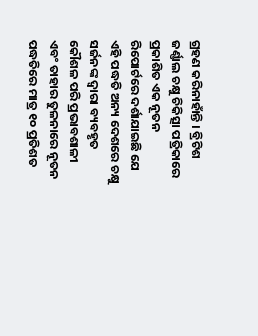ଗ୍ରହଣ କରିନାହାଁନ୍ତି । ବ୍ରିଟିଶ ଜର୍ଣ୍ଣାଲ ଚକ୍ଷୁ ଚିକିତ୍ସା ପତ୍ରିକାରେ ପ୍ରକାଶିତ ଏକ ନୂତନ ରିପୋର୍ଟରେ ଦର୍ଶାଯାଇଛି ଯେ ଏହି ପଦ୍ଧତି ଅନ୍ୟ ଦେଶରେ ଚକ୍ଷୁ ସର୍ଜନଙ୍କ ଦ୍ୱାରା ବ୍ୟବହୃତ କୌଶଳ ପରି ପ୍ରଭାବଶାଳୀ ଏବଂ ତାହାର ତୁଳନାରେ ନୂତନ ପଦ୍ଧତିରେ ମାତ୍ର ୧୦ ପ୍ରତିଶତ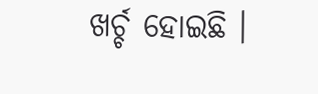ଖର୍ଚ୍ଚ ହୋଇଛି ।